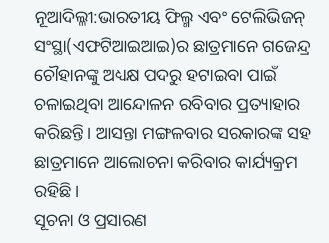ନୂଆଦିଲ୍ଳୀ:ଭାରତୀୟ ଫିଲ୍ମ ଏବଂ ଟେଲିଭିଜନ୍ ସଂସ୍ଥା(ଏଫଟିଆଇଆଇ)ର ଛାତ୍ରମାନେ ଗଜେନ୍ଦ୍ର ଚୌହାନଙ୍କୁ ଅଧ୍ୟକ୍ଷ ପଦରୁ ହଟାଇବା ପାଇଁ ଚଳାଇଥିବା ଆନ୍ଦୋଳନ ରବିବାର ପ୍ରତ୍ୟାହାର କରିଛନ୍ତି। ଆସନ୍ତା ମଙ୍ଗଳବାର ସରକାରଙ୍କ ସହ ଛାତ୍ରମାନେ ଆଲୋଚନା କରିବାର କାର୍ଯ୍ୟକ୍ରମ ରହିଛି।
ସୂଚନା ଓ ପ୍ରସାରଣ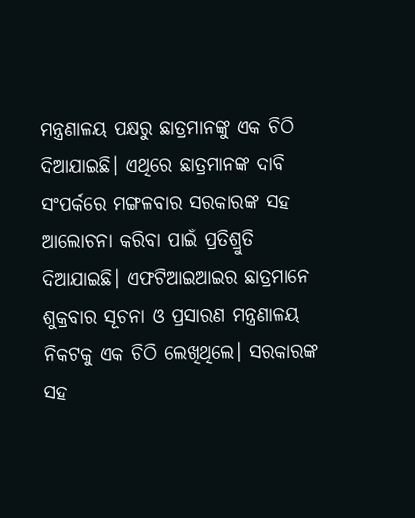ମନ୍ତ୍ରଣାଳୟ ପକ୍ଷରୁ ଛାତ୍ରମାନଙ୍କୁ ଏକ ଚିଠି ଦିଆଯାଇଛି। ଏଥିରେ ଛାତ୍ରମାନଙ୍କ ଦାବି ସଂପର୍କରେ ମଙ୍ଗଳବାର ସରକାରଙ୍କ ସହ ଆଲୋଚନା କରିବା ପାଇଁ ପ୍ରତିଶ୍ରୁତି ଦିଆଯାଇଛି। ଏଫଟିଆଇଆଇର ଛାତ୍ରମାନେ ଶୁକ୍ରବାର ସୂଚନା ଓ ପ୍ରସାରଣ ମନ୍ତ୍ରଣାଳୟ ନିକଟକୁ ଏକ ଚିଠି ଲେଖିଥିଲେ। ସରକାରଙ୍କ ସହ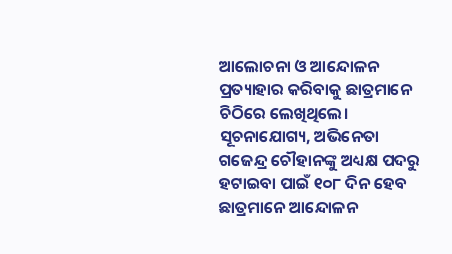ଆଲୋଚନା ଓ ଆନ୍ଦୋଳନ ପ୍ରତ୍ୟାହାର କରିବାକୁ ଛାତ୍ରମାନେ ଚିଠିରେ ଲେଖିଥିଲେ।
ସୂଚନାଯୋଗ୍ୟ, ଅଭିନେତା ଗଜେନ୍ଦ୍ର ଚୌହାନଙ୍କୁ ଅଧ୍ୟକ୍ଷ ପଦରୁ ହଟାଇବା ପାଇଁ ୧୦୮ ଦିନ ହେବ ଛାତ୍ରମାନେ ଆନ୍ଦୋଳନ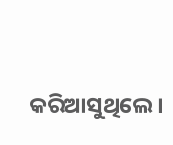କରିଆସୁଥିଲେ।